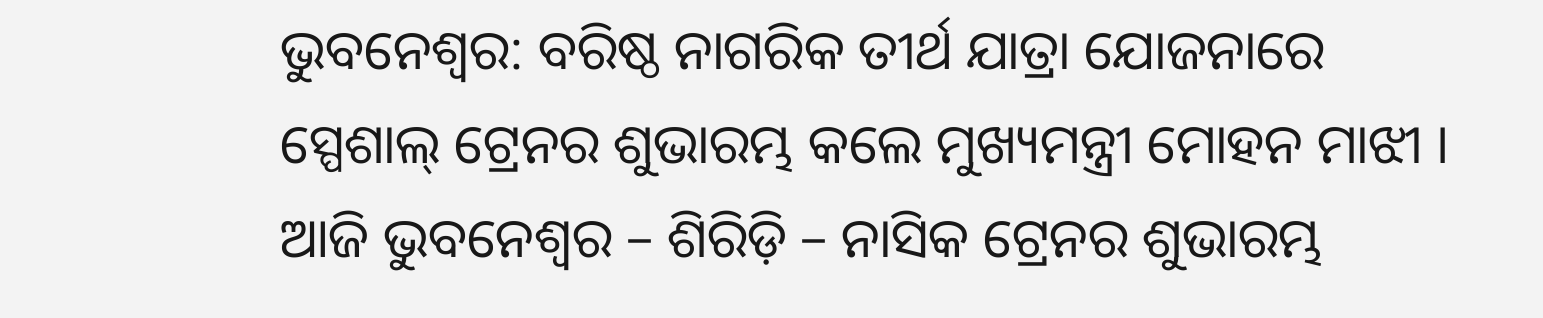ଭୁବନେଶ୍ୱର: ବରିଷ୍ଠ ନାଗରିକ ତୀର୍ଥ ଯାତ୍ରା ଯୋଜନାରେ ସ୍ପେଶାଲ୍ ଟ୍ରେନର ଶୁଭାରମ୍ଭ କଲେ ମୁଖ୍ୟମନ୍ତ୍ରୀ ମୋହନ ମାଝୀ । ଆଜି ଭୁବନେଶ୍ୱର – ଶିରିଡ଼ି – ନାସିକ ଟ୍ରେନର ଶୁଭାରମ୍ଭ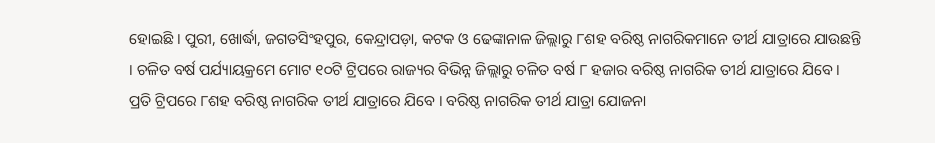ହୋଇଛି । ପୁରୀ, ଖୋର୍ଦ୍ଧା, ଜଗତସିଂହପୁର, କେନ୍ଦ୍ରାପଡ଼ା, କଟକ ଓ ଢେଙ୍କାନାଳ ଜିଲ୍ଲାରୁ ୮ଶହ ବରିଷ୍ଠ ନାଗରିକମାନେ ତୀର୍ଥ ଯାତ୍ରାରେ ଯାଉଛନ୍ତି । ଚଳିତ ବର୍ଷ ପର୍ଯ୍ୟାୟକ୍ରମେ ମୋଟ ୧୦ଟି ଟ୍ରିପରେ ରାଜ୍ୟର ବିଭିନ୍ନ ଜିଲ୍ଲାରୁ ଚଳିତ ବର୍ଷ ୮ ହଜାର ବରିଷ୍ଠ ନାଗରିକ ତୀର୍ଥ ଯାତ୍ରାରେ ଯିବେ । ପ୍ରତି ଟ୍ରିପରେ ୮ଶହ ବରିଷ୍ଠ ନାଗରିକ ତୀର୍ଥ ଯାତ୍ରାରେ ଯିବେ । ବରିଷ୍ଠ ନାଗରିକ ତୀର୍ଥ ଯାତ୍ରା ଯୋଜନା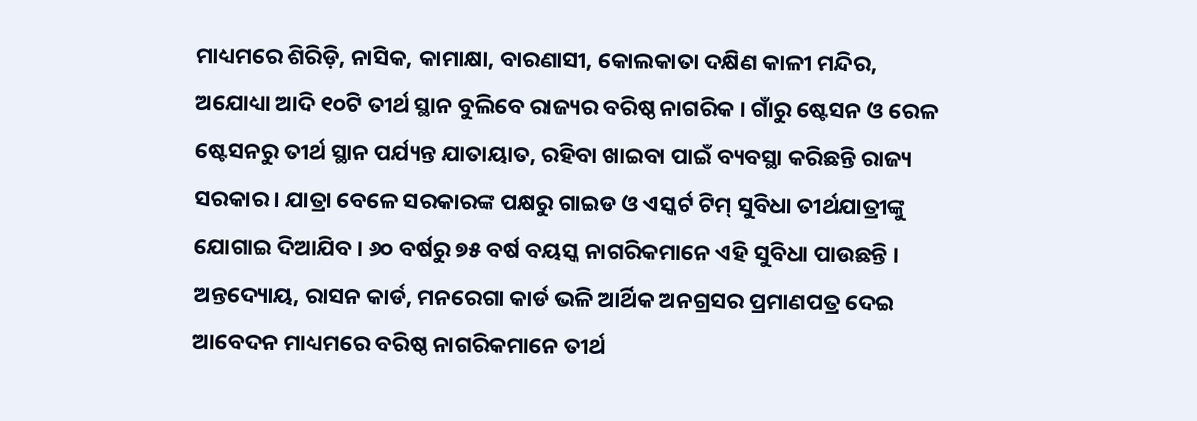ମାଧ୍ୟମରେ ଶିରିଡ଼ି, ନାସିକ, କାମାକ୍ଷା, ବାରଣାସୀ, କୋଲକାତା ଦକ୍ଷିଣ କାଳୀ ମନ୍ଦିର, ଅଯୋଧ୍ୟା ଆଦି ୧୦ଟି ତୀର୍ଥ ସ୍ଥାନ ବୁଲିବେ ରାଜ୍ୟର ବରିଷ୍ଠ ନାଗରିକ । ଗାଁରୁ ଷ୍ଟେସନ ଓ ରେଳ ଷ୍ଟେସନରୁ ତୀର୍ଥ ସ୍ଥାନ ପର୍ଯ୍ୟନ୍ତ ଯାତାୟାତ, ରହିବା ଖାଇବା ପାଇଁ ବ୍ୟବସ୍ଥା କରିଛନ୍ତି ରାଜ୍ୟ ସରକାର । ଯାତ୍ରା ବେଳେ ସରକାରଙ୍କ ପକ୍ଷରୁ ଗାଇଡ ଓ ଏସ୍କର୍ଟ ଟିମ୍ ସୁବିଧା ତୀର୍ଥଯାତ୍ରୀଙ୍କୁ ଯୋଗାଇ ଦିଆଯିବ । ୬୦ ବର୍ଷରୁ ୭୫ ବର୍ଷ ବୟସ୍କ ନାଗରିକମାନେ ଏହି ସୁବିଧା ପାଉଛନ୍ତି । ଅନ୍ତଦ୍ୟୋୟ, ରାସନ କାର୍ଡ, ମନରେଗା କାର୍ଡ ଭଳି ଆର୍ଥିକ ଅନଗ୍ରସର ପ୍ରମାଣପତ୍ର ଦେଇ ଆବେଦନ ମାଧ୍ୟମରେ ବରିଷ୍ଠ ନାଗରିକମାନେ ତୀର୍ଥ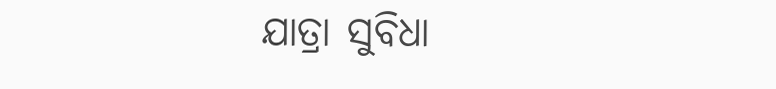ଯାତ୍ରା ସୁବିଧା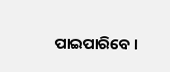ପାଇପାରିବେ ।